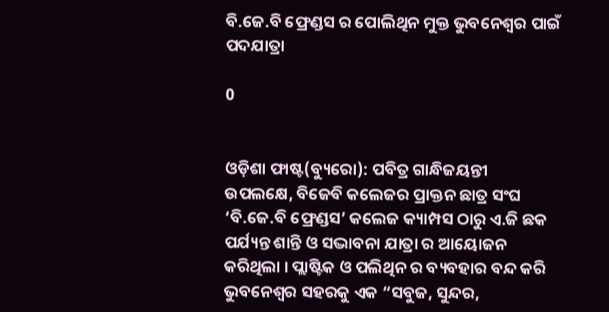ବି.ଜେ.ବି ଫ୍ରେଣ୍ଡସ ର ପୋଲିଥିନ ମୁକ୍ତ ଭୁବନେଶ୍ୱର ପାଇଁ ପଦଯାତ୍ରା

0


ଓଡ଼ିଶା ଫାଷ୍ଟ(ବ୍ୟୁରୋ): ପବିତ୍ର ଗାନ୍ଧିଜୟନ୍ତୀ ଉପଲକ୍ଷେ, ବିଜେବି କଲେଜର ପ୍ରାକ୍ତନ ଛାତ୍ର ସଂଘ ‘ବି.ଜେ.ବି ଫ୍ରେଣ୍ଡସ’ କଲେଜ କ୍ୟାମ୍ପସ ଠାରୁ ଏ.ଜି ଛକ ପର୍ଯ୍ୟନ୍ତ ଶାନ୍ତି ଓ ସଦ୍ଭାବନା ଯାତ୍ରା ର ଆୟୋଜନ କରିଥିଲା । ପ୍ଲାଷ୍ଟିକ ଓ ପଲିଥିନ ର ବ୍ୟବହାର ବନ୍ଦ କରି ଭୁବନେଶ୍ୱର ସହରକୁ ଏକ “ସବୁଜ, ସୁନ୍ଦର,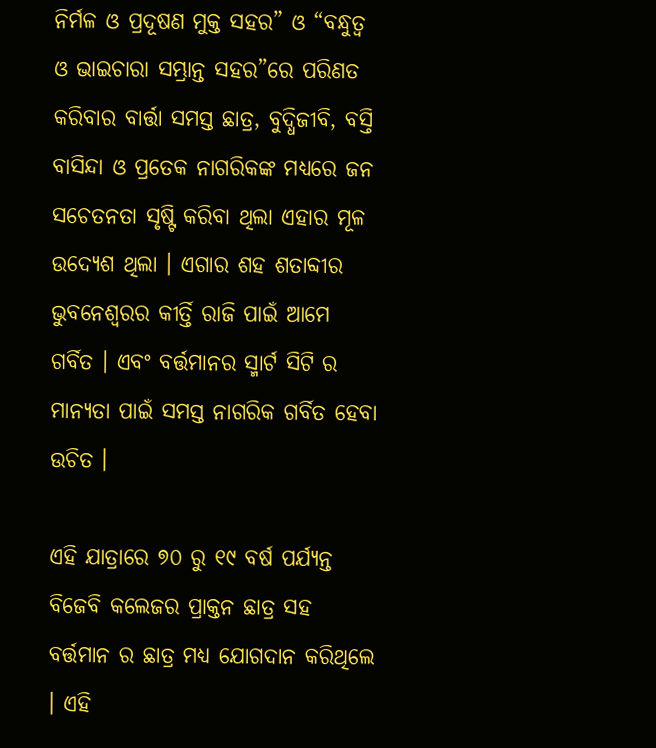ନିର୍ମଳ ଓ ପ୍ରଦୂଷଣ ମୁକ୍ତ ସହର” ଓ “ବନ୍ଧୁତ୍ୱ ଓ ଭାଇଚାରା ସମ୍ଭ୍ରାନ୍ତ ସହର”ରେ ପରିଣତ କରିବାର ବାର୍ତ୍ତା ସମସ୍ତ ଛାତ୍ର, ବୁଦ୍ଧିଜୀବି, ବସ୍ତି ବାସିନ୍ଦା ଓ ପ୍ରତେକ ନାଗରିକଙ୍କ ମଧ୍ୟରେ ଜନ ସଚେତନତା ସୃଷ୍ଟି କରିବା ଥିଲା ଏହାର ମୂଳ ଉଦ୍ୟେଶ ଥିଲା । ଏଗାର ଶହ ଶତାବ୍ଦୀର ଭୁବନେଶ୍ୱରର କୀର୍ତ୍ତି ରାଜି ପାଇଁ ଆମେ ଗର୍ବିତ । ଏବଂ ବର୍ତ୍ତମାନର ସ୍ମାର୍ଟ ସିଟି ର ମାନ୍ୟତା ପାଇଁ ସମସ୍ତ ନାଗରିକ ଗର୍ବିତ ହେବା ଉଚିତ ।

ଏହି ଯାତ୍ରାରେ ୭୦ ରୁ ୧୯ ବର୍ଷ ପର୍ଯ୍ୟନ୍ତ ବିଜେବି କଲେଜର ପ୍ରାକ୍ତନ ଛାତ୍ର ସହ ବର୍ତ୍ତମାନ ର ଛାତ୍ର ମଧ୍ୟ ଯୋଗଦାନ କରିଥିଲେ । ଏହି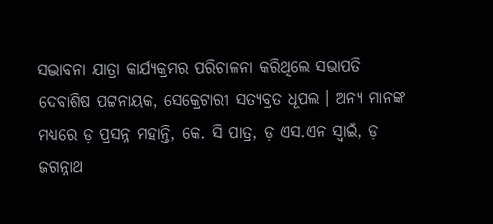ସଦ୍ଭାବନା ଯାତ୍ରା କାର୍ଯ୍ୟକ୍ରମର ପରିଚାଳନା କରିଥିଲେ ସଭାପତି ଦେବାଶିଷ ପଟ୍ଟନାୟକ, ସେକ୍ରେଟାରୀ ସତ୍ୟବ୍ରତ ଧୂପଲ । ଅନ୍ୟ ମାନଙ୍କ ମଧ୍ୟରେ ଡ଼ ପ୍ରସନ୍ନ ମହାନ୍ତି, କେ. ସି ପାତ୍ର, ଡ଼ ଏସ.ଏନ ସ୍ବାଇଁ, ଡ଼ ଜଗନ୍ନାଥ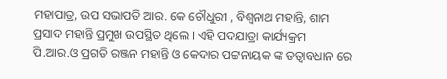ମହାପାତ୍ର, ଉପ ସଭାପତି ଆର. କେ ଚୌଧୁରୀ , ବିଶ୍ୱନାଥ ମହାନ୍ତି, ଶାମ ପ୍ରସାଦ ମହାନ୍ତି ପ୍ରମୁଖ ଉପସ୍ଥିତ ଥିଲେ । ଏହି ପଦଯାତ୍ରା କାର୍ଯ୍ୟକ୍ରମ ପି.ଆର.ଓ ପ୍ରଗତି ରଞ୍ଜନ ମହାନ୍ତି ଓ କେଦାର ପଟ୍ଟନାୟକ ଙ୍କ ତତ୍ୱାବଧାନ ରେ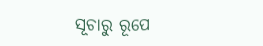ସୂଚାରୁ ରୂପେ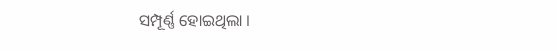ସମ୍ପୂର୍ଣ୍ଣ ହୋଇଥିଲା ।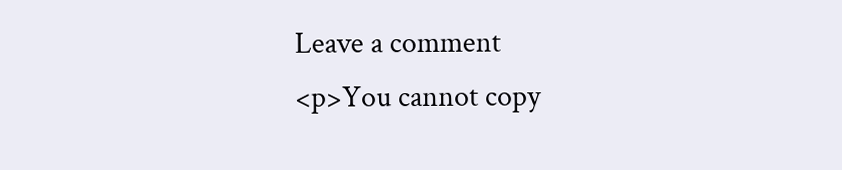Leave a comment
<p>You cannot copy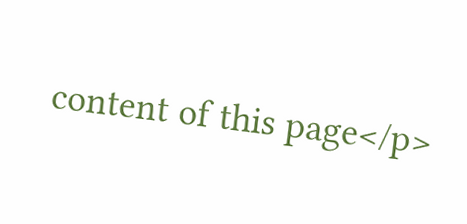content of this page</p>